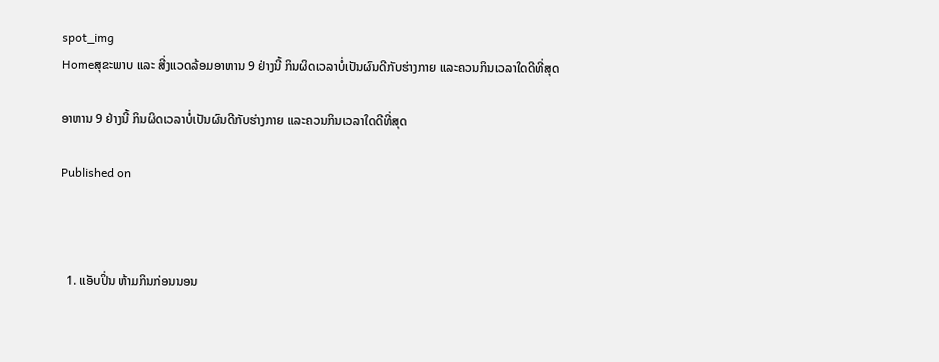spot_img
Homeສຸຂະພາບ ແລະ ສີ່ງແວດລ້ອມອາຫານ 9 ຢ່າງນີ້ ກິນຜິດເວລາບໍ່ເປັນຜົນດີກັບຮ່າງກາຍ ແລະຄວນກິນເວລາໃດດີທີ່ສຸດ

ອາຫານ 9 ຢ່າງນີ້ ກິນຜິດເວລາບໍ່ເປັນຜົນດີກັບຮ່າງກາຍ ແລະຄວນກິນເວລາໃດດີທີ່ສຸດ

Published on



  1. ແອັບປິ່ນ ຫ້າມກິນກ່ອນນອນ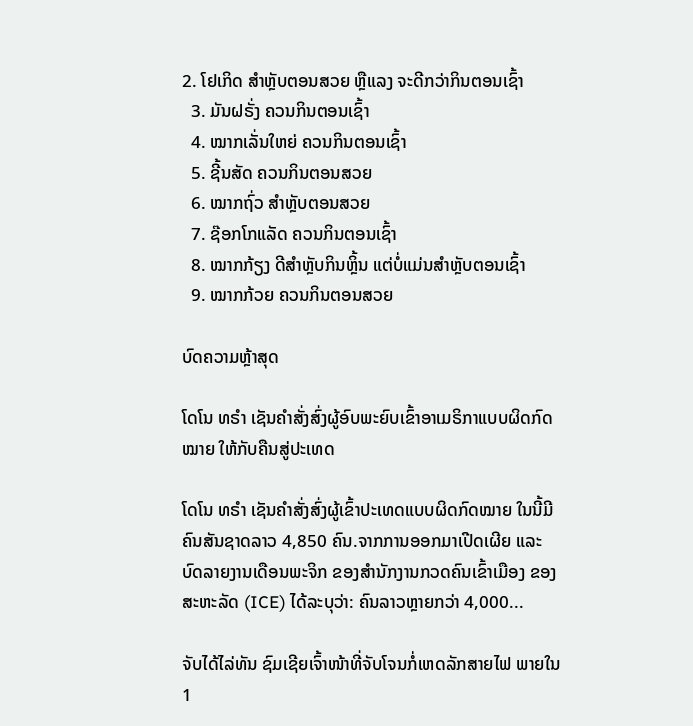2. ໂຢເກິດ ສໍາຫຼັບຕອນສວຍ ຫຼືແລງ ຈະດີກວ່າກິນຕອນເຊົ້າ
  3. ມັນຝຣັ່ງ ຄວນກິນຕອນເຊົ້າ
  4. ໝາກເລັ່ນໃຫຍ່ ຄວນກິນຕອນເຊົ້າ
  5. ຊີ້ນສັດ ຄວນກິນຕອນສວຍ
  6. ໝາກຖົ່ວ ສໍາຫຼັບຕອນສວຍ
  7. ຊ໊ອກໂກແລັດ ຄວນກິນຕອນເຊົ້າ
  8. ໝາກກ້ຽງ ດີສໍາຫຼັບກິນຫຼິ້ນ ແຕ່ບໍ່ແມ່ນສໍາຫຼັບຕອນເຊົ້າ
  9. ໝາກກ້ວຍ ຄວນກິນຕອນສວຍ

ບົດຄວາມຫຼ້າສຸດ

ໂດໂນ ທຣໍາ ເຊັນຄໍາສັ່ງສົ່ງຜູ້ອົບພະຍົບເຂົ້າອາເມຣິກາແບບຜິດກົດໝາຍ ໃຫ້ກັບຄືນສູ່ປະເທດ

ໂດໂນ ທຣໍາ ເຊັນຄໍາສັ່ງສົ່ງຜູ້ເຂົ້າປະເທດແບບຜິດກົດໝາຍ ໃນນີ້ມີຄົນສັນຊາດລາວ 4,850 ຄົນ.ຈາກການອອກມາເປີດເຜີຍ ແລະ ບົດລາຍງານເດືອນພະຈິກ ຂອງສຳນັກງານກວດຄົນເຂົ້າເມືອງ ຂອງສະຫະລັດ (ICE) ໄດ້ລະບຸວ່າ: ຄົນລາວຫຼາຍກວ່າ 4,000...

ຈັບໄດ້ໄລ່ທັນ ຊົມເຊີຍເຈົ້າໜ້າທີ່ຈັບໂຈນກໍ່ເຫດລັກສາຍໄຟ ພາຍໃນ 1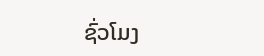ຊົ່ວໂມງ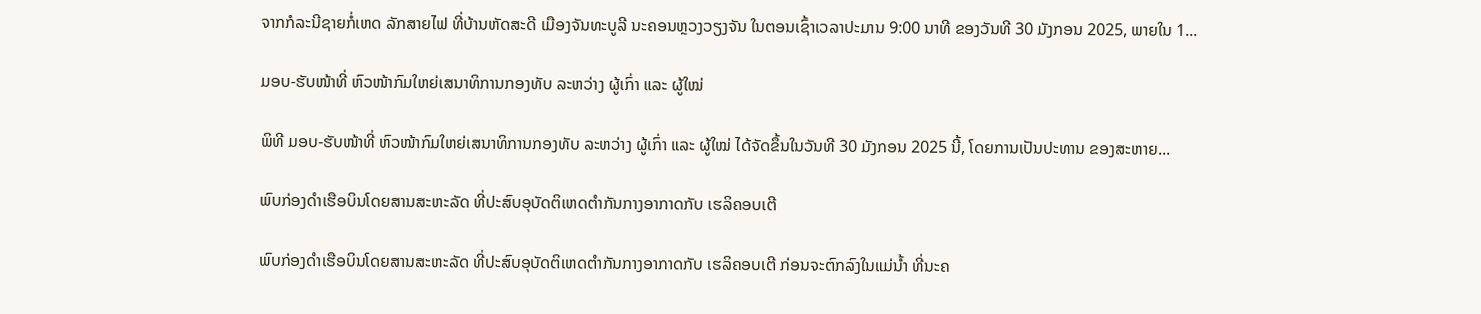ຈາກກໍລະນີຊາຍກໍ່ເຫດ ລັກສາຍໄຟ ທີ່ບ້ານຫັດສະດີ ເມືອງຈັນທະບູລີ ນະຄອນຫຼວງວຽງຈັນ ໃນຕອນເຊົ້າເວລາປະມານ 9:00 ນາທີ ຂອງວັນທີ 30 ມັງກອນ 2025, ພາຍໃນ 1...

ມອບ-ຮັບໜ້າທີ່ ຫົວໜ້າກົມໃຫຍ່ເສນາທິການກອງທັບ ລະຫວ່າງ ຜູ້ເກົ່າ ແລະ ຜູ້ໃໝ່

ພິທີ ມອບ-ຮັບໜ້າທີ່ ຫົວໜ້າກົມໃຫຍ່ເສນາທິການກອງທັບ ລະຫວ່າງ ຜູ້ເກົ່າ ແລະ ຜູ້ໃໝ່ ໄດ້ຈັດຂຶ້ນໃນວັນທີ 30 ມັງກອນ 2025 ນີ້, ໂດຍການເປັນປະທານ ຂອງສະຫາຍ...

ພົບກ່ອງດຳເຮືອບິນໂດຍສານສະຫະລັດ ທີ່ປະສົບອຸບັດຕິເຫດຕຳກັນກາງອາກາດກັບ ເຮລິຄອບເຕີ

ພົບກ່ອງດຳເຮືອບິນໂດຍສານສະຫະລັດ ທີ່ປະສົບອຸບັດຕິເຫດຕຳກັນກາງອາກາດກັບ ເຮລິຄອບເຕີ ກ່ອນຈະຕົກລົງໃນແມ່ນ້ຳ ທີ່ນະຄ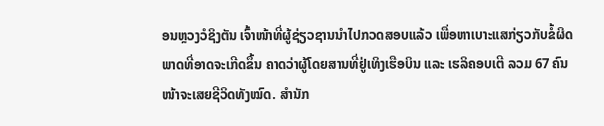ອນຫຼວງວໍຊິງຕັນ ເຈົ້າໜ້າທີ່ຜູ້ຊ່ຽວຊານນຳໄປກວດສອບແລ້ວ ເພື່ອຫາເບາະແສກ່ຽວກັບຂໍ້ຜິດພາດທີ່ອາດຈະເກີດຂຶ້ນ ຄາດວ່າຜູ້ໂດຍສານທີ່ຢູ່ເທິງເຮືອບິນ ແລະ ເຮລິຄອບເຕີ ລວມ 67 ຄົນ ໜ້າຈະເສຍຊີວິດທັງໝົດ. ສຳນັກ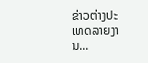ຂ່າວຕ່າງປະເທດລາຍງານ...